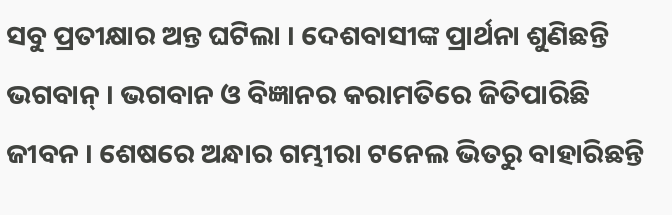ସବୁ ପ୍ରତୀକ୍ଷାର ଅନ୍ତ ଘଟିଲା । ଦେଶବାସୀଙ୍କ ପ୍ରାର୍ଥନା ଶୁଣିଛନ୍ତି ଭଗବାନ୍ । ଭଗବାନ ଓ ବିଜ୍ଞାନର କରାମତିରେ ଜିତିପାରିଛି ଜୀବନ । ଶେଷରେ ଅନ୍ଧାର ଗମ୍ଭୀରା ଟନେଲ ଭିତରୁ ବାହାରିଛନ୍ତି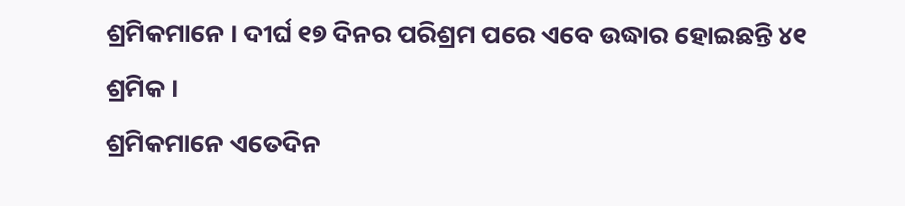ଶ୍ରମିକମାନେ । ଦୀର୍ଘ ୧୭ ଦିନର ପରିଶ୍ରମ ପରେ ଏବେ ଉଦ୍ଧାର ହୋଇଛନ୍ତି ୪୧ ଶ୍ରମିକ ।
ଶ୍ରମିକମାନେ ଏତେଦିନ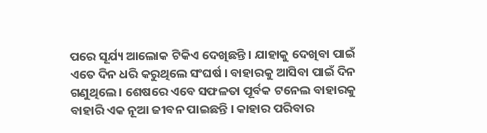ପରେ ସୂର୍ଯ୍ୟ ଆଲୋକ ଟିକିଏ ଦେଖିଛନ୍ତି । ଯାହାକୁ ଦେଖିବା ପାଇଁ ଏତେ ଦିନ ଧରି କରୁଥିଲେ ସଂଘର୍ଷ । ବାହାରକୁ ଆସିବା ପାଇଁ ଦିନ ଗଣୁଥିଲେ । ଶେଷରେ ଏବେ ସଫଳତା ପୂର୍ବକ ଟନେଲ ବାହାରକୁ ବାହାରି ଏକ ନୂଆ ଜୀବନ ପାଇଛନ୍ତି । କାହାର ପରିବାର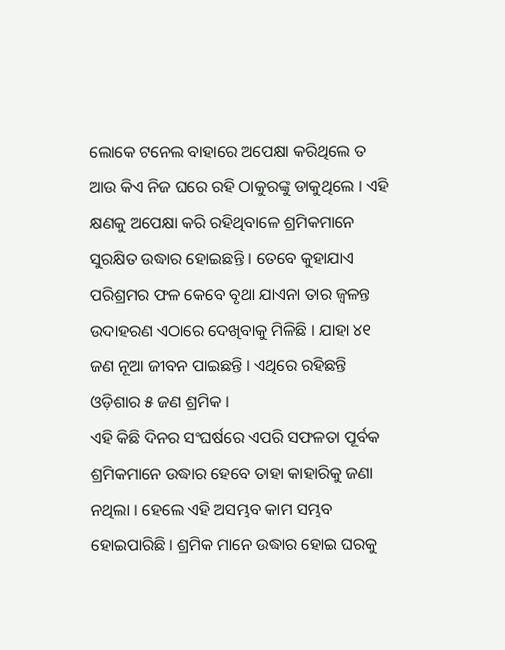ଲୋକେ ଟନେଲ ବାହାରେ ଅପେକ୍ଷା କରିଥିଲେ ତ ଆଉ କିଏ ନିଜ ଘରେ ରହି ଠାକୁରଙ୍କୁ ଡାକୁଥିଲେ । ଏହି କ୍ଷଣକୁ ଅପେକ୍ଷା କରି ରହିଥିବାଳେ ଶ୍ରମିକମାନେ ସୁରକ୍ଷିତ ଉଦ୍ଧାର ହୋଇଛନ୍ତି । ତେବେ କୁହାଯାଏ ପରିଶ୍ରମର ଫଳ କେବେ ବୃଥା ଯାଏନା ତାର ଜ୍ୱଳନ୍ତ ଉଦାହରଣ ଏଠାରେ ଦେଖିବାକୁ ମିଳିଛି । ଯାହା ୪୧ ଜଣ ନୂଆ ଜୀବନ ପାଇଛନ୍ତି । ଏଥିରେ ରହିଛନ୍ତି ଓଡ଼ିଶାର ୫ ଜଣ ଶ୍ରମିକ ।
ଏହି କିଛି ଦିନର ସଂଘର୍ଷରେ ଏପରି ସଫଳତା ପୂର୍ବକ ଶ୍ରମିକମାନେ ଉଦ୍ଧାର ହେବେ ତାହା କାହାରିକୁ ଜଣା ନଥିଲା । ହେଲେ ଏହି ଅସମ୍ଭବ କାମ ସମ୍ଭବ ହୋଇପାରିଛି । ଶ୍ରମିକ ମାନେ ଉଦ୍ଧାର ହୋଇ ଘରକୁ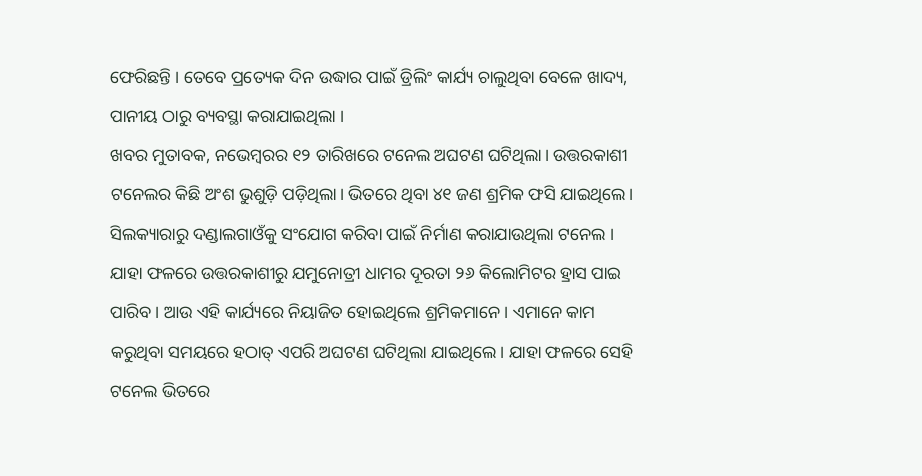ଫେରିଛନ୍ତି । ତେବେ ପ୍ରତ୍ୟେକ ଦିନ ଉଦ୍ଧାର ପାଇଁ ଡ୍ରିଲିଂ କାର୍ଯ୍ୟ ଚାଲୁଥିବା ବେଳେ ଖାଦ୍ୟ, ପାନୀୟ ଠାରୁ ବ୍ୟବସ୍ଥା କରାଯାଇଥିଲା ।
ଖବର ମୁତାବକ, ନଭେମ୍ବରର ୧୨ ତାରିଖରେ ଟନେଲ ଅଘଟଣ ଘଟିଥିଲା। ଉତ୍ତରକାଶୀ ଟନେଲର କିଛି ଅଂଶ ଭୁଶୁଡ଼ି ପଡ଼ିଥିଲା। ଭିତରେ ଥିବା ୪୧ ଜଣ ଶ୍ରମିକ ଫସି ଯାଇଥିଲେ । ସିଲକ୍ୟାରାରୁ ଦଣ୍ଡାଲଗାଓଁକୁ ସଂଯୋଗ କରିବା ପାଇଁ ନିର୍ମାଣ କରାଯାଉଥିଲା ଟନେଲ । ଯାହା ଫଳରେ ଉତ୍ତରକାଶୀରୁ ଯମୁନୋତ୍ରୀ ଧାମର ଦୂରତା ୨୬ କିଲୋମିଟର ହ୍ରାସ ପାଇ ପାରିବ । ଆଉ ଏହି କାର୍ଯ୍ୟରେ ନିୟାଜିତ ହୋଇଥିଲେ ଶ୍ରମିକମାନେ । ଏମାନେ କାମ କରୁଥିବା ସମୟରେ ହଠାତ୍ ଏପରି ଅଘଟଣ ଘଟିଥିଲା ଯାଇଥିଲେ। ଯାହା ଫଳରେ ସେହି ଟନେଲ ଭିତରେ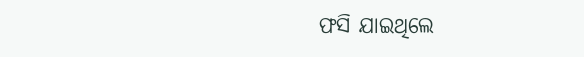ଫସି ଯାଇଥିଲେ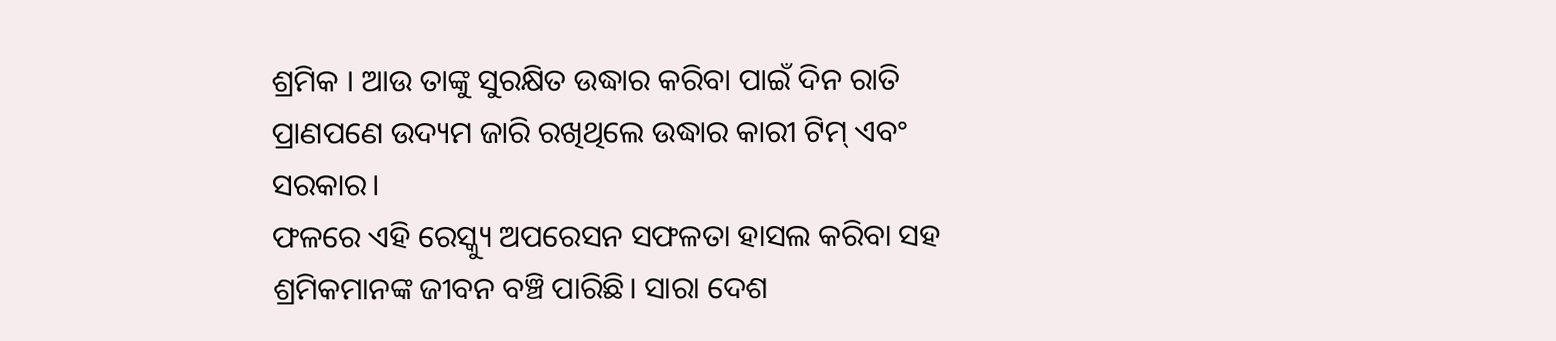ଶ୍ରମିକ । ଆଉ ତାଙ୍କୁ ସୁରକ୍ଷିତ ଉଦ୍ଧାର କରିବା ପାଇଁ ଦିନ ରାତି ପ୍ରାଣପଣେ ଉଦ୍ୟମ ଜାରି ରଖିଥିଲେ ଉଦ୍ଧାର କାରୀ ଟିମ୍ ଏବଂ ସରକାର।
ଫଳରେ ଏହି ରେସ୍କ୍ୟୁ ଅପରେସନ ସଫଳତା ହାସଲ କରିବା ସହ ଶ୍ରମିକମାନଙ୍କ ଜୀବନ ବଞ୍ଚି ପାରିଛି। ସାରା ଦେଶ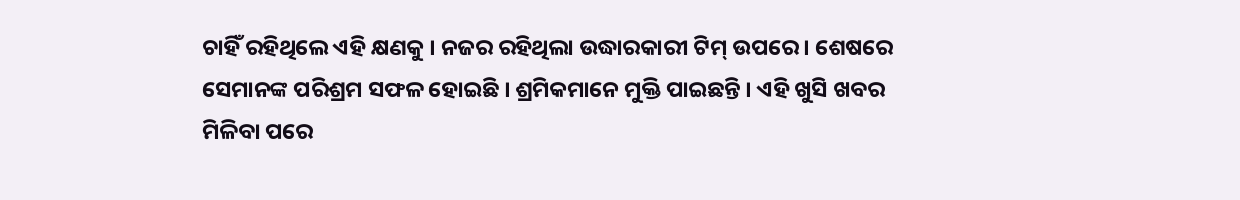ଚାହିଁ ରହିଥିଲେ ଏହି କ୍ଷଣକୁ । ନଜର ରହିଥିଲା ଉଦ୍ଧାରକାରୀ ଟିମ୍ ଉପରେ । ଶେଷରେ ସେମାନଙ୍କ ପରିଶ୍ରମ ସଫଳ ହୋଇଛି । ଶ୍ରମିକମାନେ ମୁକ୍ତି ପାଇଛନ୍ତି । ଏହି ଖୁସି ଖବର ମିଳିବା ପରେ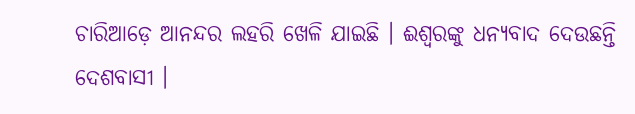ଚାରିଆଡ଼େ ଆନନ୍ଦର ଲହରି ଖେଳି ଯାଇଛି । ଈଶ୍ୱରଙ୍କୁ ଧନ୍ୟବାଦ ଦେଉଛନ୍ତି ଦେଶବାସୀ ।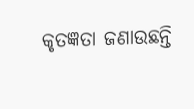କୃତଜ୍ଞତା ଜଣାଉଛନ୍ତି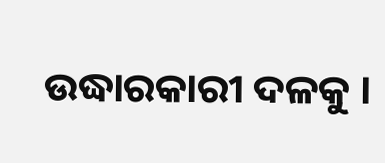ଉଦ୍ଧାରକାରୀ ଦଳକୁ ।